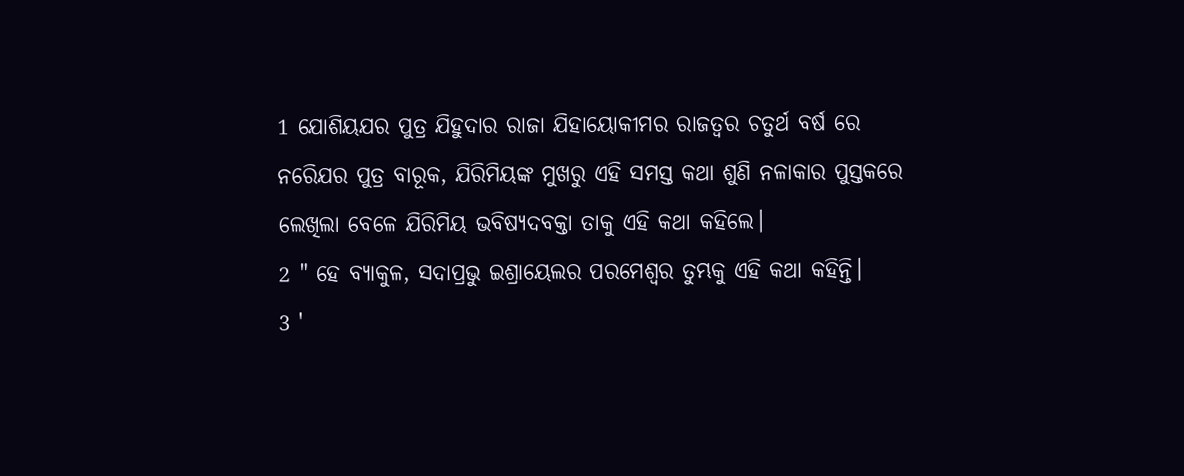1 ଯୋଶିୟଯର ପୁତ୍ର ଯିହୁଦାର ରାଜା ଯିହାୟୋକୀମର ରାଜତ୍ବର ଚତୁର୍ଥ ବର୍ଷ ରେ ନରେିଯର ପୁତ୍ର ବାରୂକ, ଯିରିମିୟଙ୍କ ମୁଖରୁ ଏହି ସମସ୍ତ କଥା ଶୁଣି ନଳାକାର ପୁସ୍ତକରେ ଲେଖିଲା ବେଳେ ଯିରିମିୟ ଭବିଷ୍ଯଦବକ୍ତା ତାକୁ ଏହି କଥା କହିଲେ।
2 " ହେ ବ୍ଯାକୁଳ, ସଦାପ୍ରଭୁ ଇଶ୍ରାୟେଲର ପରମେଶ୍ବର ତୁମ୍ଭକୁ ଏହି କଥା କହିନ୍ତି।
3 '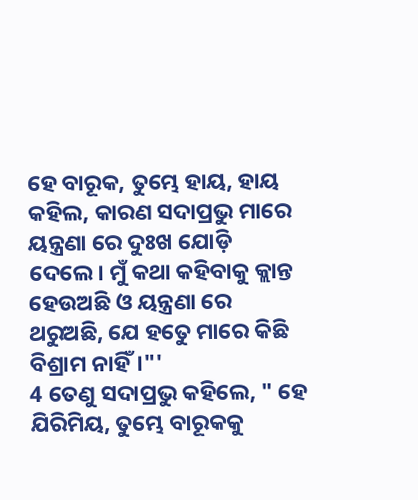ହେ ବାରୂକ, ତୁମ୍ଭେ ହାୟ, ହାୟ କହିଲ, କାରଣ ସଦାପ୍ରଭୁ ମାରେ ୟନ୍ତ୍ରଣା ରେ ଦୁଃଖ ଯୋଡ଼ି ଦେଲେ। ମୁଁ କଥା କହିବାକୁ କ୍ଲାନ୍ତ ହେଉଅଛି ଓ ୟନ୍ତ୍ରଣା ରେ ଥରୁଅଛି, ଯେ ହତେୁ ମାରେ କିଛି ବିଶ୍ରାମ ନାହିଁ।"'
4 ତେଣୁ ସଦାପ୍ରଭୁ କହିଲେ, " ହେ ଯିରିମିୟ, ତୁମ୍ଭେ ବାରୂକକୁ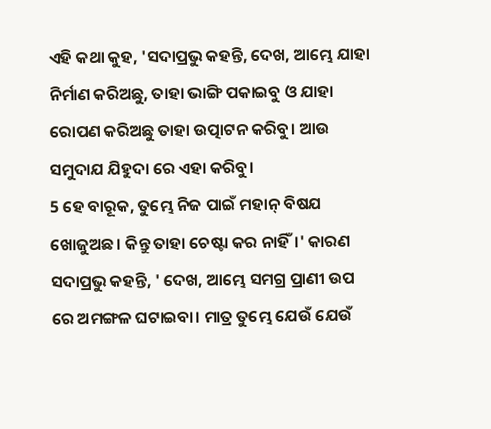ଏହି କଥା କୁହ, 'ସଦାପ୍ରଭୁ କହନ୍ତି, ଦେଖ, ଆମ୍ଭେ ଯାହା ନିର୍ମାଣ କରିଅଛୁ, ତାହା ଭାଙ୍ଗି ପକାଇବୁ ଓ ଯାହା ରୋପଣ କରିଅଛୁ ତାହା ଉତ୍ପାଟନ କରିବୁ। ଆଉ ସମୁଦାଯ ଯିହୁଦା ରେ ଏହା କରିବୁ।
5 ହେ ବାରୂକ, ତୁମ୍ଭେ ନିଜ ପାଇଁ ମହାନ୍ ବିଷଯ ଖୋଜୁଅଛ। କିନ୍ତୁ ତାହା ଚେଷ୍ଟା କର ନାହିଁ।' କାରଣ ସଦାପ୍ରଭୁ କହନ୍ତି, ' ଦେଖ, ଆମ୍ଭେ ସମଗ୍ର ପ୍ରାଣୀ ଉପ ରେ ଅମଙ୍ଗଳ ଘଟାଇବା। ମାତ୍ର ତୁମ୍ଭେ ଯେଉଁ ଯେଉଁ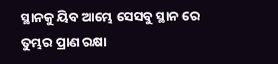ସ୍ଥାନକୁ ୟିବ ଆମ୍ଭେ ସେସବୁ ସ୍ଥାନ ରେ ତୁମ୍ଭର ପ୍ରାଣ ରକ୍ଷା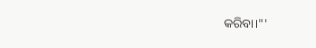କରିବା।"'